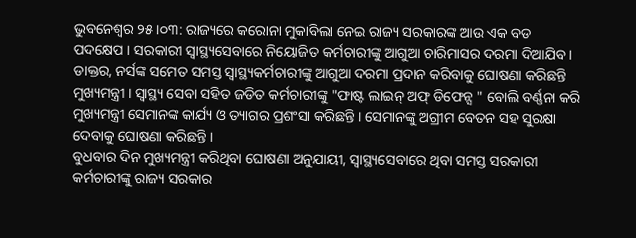ଭୁବନେଶ୍ବର ୨୫।୦୩: ରାଜ୍ୟରେ କରୋନା ମୁକାବିଲା ନେଇ ରାଜ୍ୟ ସରକାରଙ୍କ ଆଉ ଏକ ବଡ ପଦକ୍ଷେପ । ସରକାରୀ ସ୍ବାସ୍ଥ୍ୟସେବାରେ ନିୟୋଜିତ କର୍ମଚାରୀଙ୍କୁ ଆଗୁଆ ଚାରିମାସର ଦରମା ଦିଆଯିବ । ଡାକ୍ତର, ନର୍ସଙ୍କ ସମେତ ସମସ୍ତ ସ୍ୱାସ୍ଥ୍ୟକର୍ମଚାରୀଙ୍କୁ ଆଗୁଆ ଦରମା ପ୍ରଦାନ କରିବାକୁ ଘୋଷଣା କରିଛନ୍ତି ମୁଖ୍ୟମନ୍ତ୍ରୀ । ସ୍ବାସ୍ଥ୍ୟ ସେବା ସହିତ ଜଡିତ କର୍ମଚାରୀଙ୍କୁ "ଫାଷ୍ଟ ଲାଇନ୍ ଅଫ୍ ଡିଫେନ୍ସ " ବୋଲି ବର୍ଣ୍ଣନା କରି ମୁଖ୍ୟମନ୍ତ୍ରୀ ସେମାନଙ୍କ କାର୍ଯ୍ୟ ଓ ତ୍ୟାଗର ପ୍ରଶଂସା କରିଛନ୍ତି । ସେମାନଙ୍କୁ ଅଗ୍ରୀମ ବେତନ ସହ ସୁରକ୍ଷା ଦେବାକୁ ଘୋଷଣା କରିଛନ୍ତି ।
ବୁଧବାର ଦିନ ମୁଖ୍ୟମନ୍ତ୍ରୀ କରିଥିବା ଘୋଷଣା ଅନୁଯାୟୀ, ସ୍ବାସ୍ଥ୍ୟସେବାରେ ଥିବା ସମସ୍ତ ସରକାରୀ କର୍ମଚାରୀଙ୍କୁ ରାଜ୍ୟ ସରକାର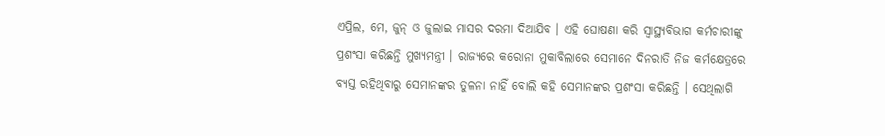ଏପ୍ରିଲ, ମେ, ଜୁନ୍ ଓ ଜୁଲାଇ ମାସର ଦରମା ଦିଆଯିବ । ଏହି ଘୋଷଣା କରି ସ୍ବାସ୍ଥ୍ୟବିଭାଗ କର୍ମଚାରୀଙ୍କୁ ପ୍ରଶଂସା କରିଛନ୍ତି ମୁଖ୍ୟମନ୍ତ୍ରୀ । ରାଜ୍ୟରେ କରୋନା ମୁକାବିଲାରେ ସେମାନେ ଦିନରାତି ନିଜ କର୍ମକ୍ଷେତ୍ରରେ ବ୍ୟସ୍ତ ରହିଥିବାରୁ ସେମାନଙ୍କର ତୁଳନା ନାହିଁ ବୋଲି କହି ସେମାନଙ୍କର ପ୍ରଶଂସା କରିଛନ୍ତି । ସେଥିଲାଗି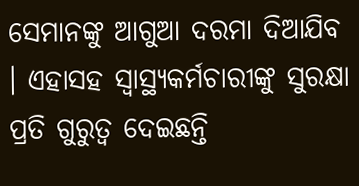ସେମାନଙ୍କୁ ଆଗୁଆ ଦରମା ଦିଆଯିବ । ଏହାସହ ସ୍ବାସ୍ଥ୍ୟକର୍ମଚାରୀଙ୍କୁ ସୁରକ୍ଷା ପ୍ରତି ଗୁରୁତ୍ବ ଦେଇଛନ୍ତି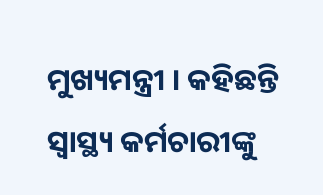ମୁଖ୍ୟମନ୍ତ୍ରୀ । କହିଛନ୍ତି ସ୍ବାସ୍ଥ୍ୟ କର୍ମଚାରୀଙ୍କୁ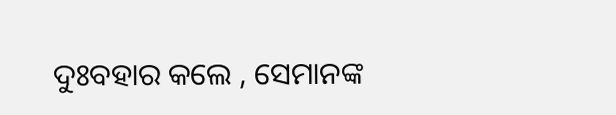ଦୁଃବହାର କଲେ , ସେମାନଙ୍କ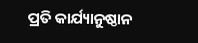ପ୍ରତି କାର୍ଯ୍ୟାନୁଷ୍ଠାନ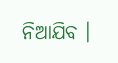ନିଆଯିବ ।